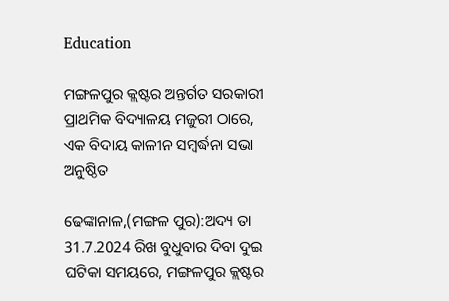Education

ମଙ୍ଗଳପୁର କ୍ଲଷ୍ଟର ଅନ୍ତର୍ଗତ ସରକାରୀ ପ୍ରାଥମିକ ବିଦ୍ୟାଳୟ ମଜୁରୀ ଠାରେ, ଏକ ବିଦାୟ କାଳୀନ ସମ୍ବର୍ଦ୍ଧନା ସଭା ଅନୁଷ୍ଠିତ

ଢେଙ୍କାନାଳ,(ମଙ୍ଗଳ ପୁର):ଅଦ୍ୟ ତା 31.7.2024 ରିଖ ବୁଧୁବାର ଦିବା ଦୁଇ ଘଟିକା ସମୟରେ, ମଙ୍ଗଳପୁର କ୍ଲଷ୍ଟର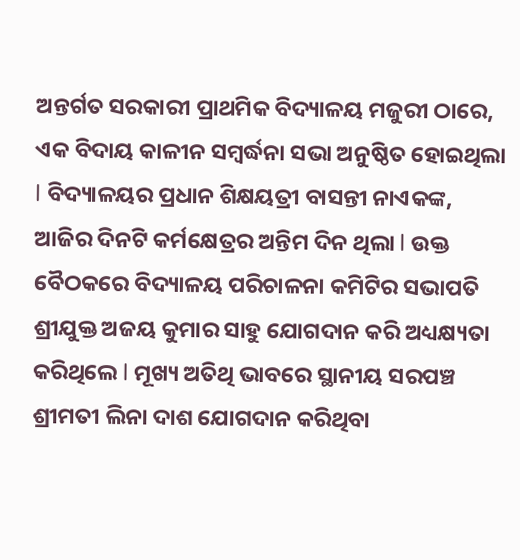ଅନ୍ତର୍ଗତ ସରକାରୀ ପ୍ରାଥମିକ ବିଦ୍ୟାଳୟ ମଜୁରୀ ଠାରେ, ଏକ ବିଦାୟ କାଳୀନ ସମ୍ବର୍ଦ୍ଧନା ସଭା ଅନୁଷ୍ଠିତ ହୋଇଥିଲା l ବିଦ୍ୟାଳୟର ପ୍ରଧାନ ଶିକ୍ଷୟତ୍ରୀ ବାସନ୍ତୀ ନାଏକଙ୍କ, ଆଜିର ଦିନଟି କର୍ମକ୍ଷେତ୍ରର ଅନ୍ତିମ ଦିନ ଥିଲା l ଉକ୍ତ ବୈଠକରେ ବିଦ୍ୟାଳୟ ପରିଚାଳନା କମିଟିର ସଭାପତି ଶ୍ରୀଯୁକ୍ତ ଅଜୟ କୁମାର ସାହୁ ଯୋଗଦାନ କରି ଅଧ୍ୟକ୍ଷ୍ୟତା କରିଥିଲେ l ମୂଖ୍ୟ ଅତିଥି ଭାବରେ ସ୍ଥାନୀୟ ସରପଞ୍ଚ ଶ୍ରୀମତୀ ଲିନା ଦାଶ ଯୋଗଦାନ କରିଥିବା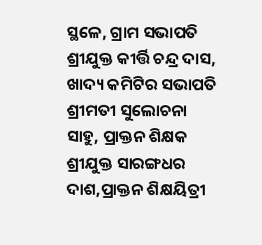ସ୍ଥଳେ, ଗ୍ରାମ ସଭାପତି ଶ୍ରୀଯୁକ୍ତ କୀର୍ତ୍ତି ଚନ୍ଦ୍ର ଦାସ, ଖାଦ୍ୟ କମିଟିର ସଭାପତି ଶ୍ରୀମତୀ ସୁଲୋଚନା ସାହୁ, ପ୍ରାକ୍ତନ ଶିକ୍ଷକ ଶ୍ରୀଯୁକ୍ତ ସାରଙ୍ଗଧର ଦାଶ,ପ୍ରାକ୍ତନ ଶିକ୍ଷୟିତ୍ରୀ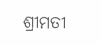ଶ୍ରୀମତୀ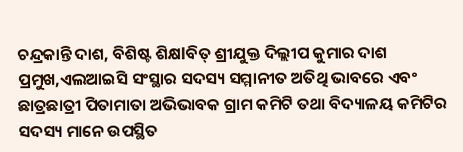ଚନ୍ଦ୍ରକାନ୍ତି ଦାଶ, ବିଶିଷ୍ଟ ଶିକ୍ଷlବିତ୍ ଶ୍ରୀଯୁକ୍ତ ଦିଲ୍ଲୀପ କୁମାର ଦାଶ ପ୍ରମୁଖ,ଏଲଆଇସି ସଂସ୍ଥାର ସଦସ୍ୟ ସମ୍ମାନୀତ ଅତିଥି ଭାବରେ ଏବଂ ଛାତ୍ରଛାତ୍ରୀ ପିତାମାତା ଅଭିଭାବକ ଗ୍ରାମ କମିଟି ତଥା ବିଦ୍ୟାଳୟ କମିଟିର ସଦସ୍ୟ ମାନେ ଉପସ୍ଥିତ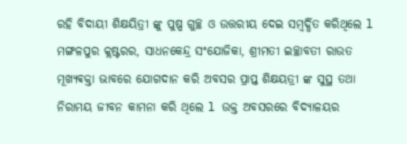ରହି ବିଦାୟୀ ଶିକ୍ଷୟିତ୍ରୀ ଙ୍କୁ ପୁଷ୍ପ ଗୁଚ୍ଛ ଓ ଉତ୍ତରୀୟ ଦେଇ ସମ୍ବର୍ଦ୍ଧିତ କରିଥିଲେ l ମଙ୍ଗଳପୁର କ୍ଲଷ୍ଟରର, ସାଧନକେନ୍ଦ୍ର ସଂଯୋଜିକା, ଶ୍ରୀମତୀ ଇଚ୍ଛାବତୀ ରାଉତ ମୂଖ୍ୟଵକ୍ତା ଭାବରେ ଯୋଗଦାନ କରି ଅବସର ପ୍ରାପ୍ତ ଶିକ୍ଷୟତ୍ରୀ ଙ୍କ ସୁସ୍ଥ ତଥା ନିରାମୟ ଜୀବନ କାମନା କରି ଥିଲେ l ଉକ୍ତ ଅବସରରେ ବିଦ୍ୟାଳୟର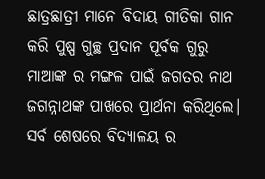ଛାତ୍ରଛାତ୍ରୀ ମାନେ ବିଦାୟ ଗୀତିକା ଗାନ କରି ପୁଷ୍ପ ଗୁଚ୍ଛ ପ୍ରଦାନ ପୂର୍ବକ ଗୁରୁ ମାଆଙ୍କ ର ମଙ୍ଗଳ ପାଇଁ ଜଗତର ନାଥ ଜଗନ୍ନାଥଙ୍କ ପାଖରେ ପ୍ରାର୍ଥନା କରିଥିଲେ।
ସର୍ବ ଶେଷରେ ବିଦ୍ୟାଳୟ ର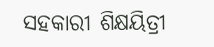ସହକାରୀ ଶିକ୍ଷୟିତ୍ରୀ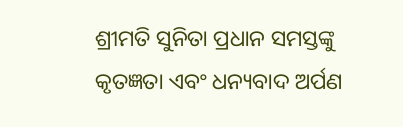ଶ୍ରୀମତି ସୁନିତା ପ୍ରଧାନ ସମସ୍ତଙ୍କୁ କୃତଜ୍ଞତା ଏବଂ ଧନ୍ୟବାଦ ଅର୍ପଣ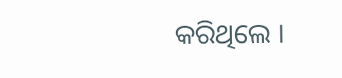କରିଥିଲେ ।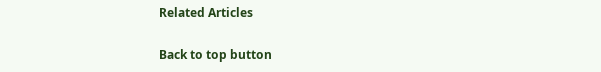Related Articles

Back to top button